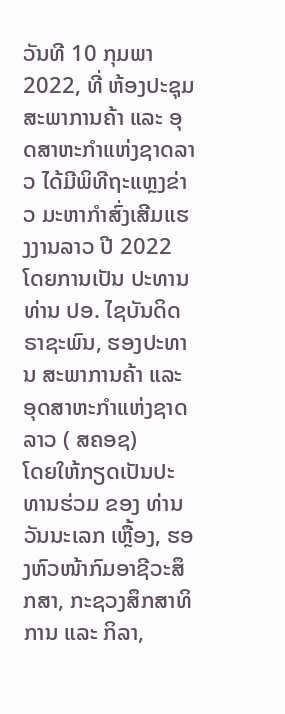ວັນທີ 10 ກຸມພາ 2022, ທີ່ ຫ້ອງປະຊຸມ ສະພາການຄ້າ ແລະ ອຸດສາຫະກຳແຫ່ງຊາດລາວ ໄດ້ມີພິທີຖະແຫຼງຂ່າວ ມະຫາກຳສົ່ງເສີມແຮງງານລາວ ປີ 2022
ໂດຍການເປັນ ປະທານ ທ່ານ ປອ. ໄຊບັນດິດ ຣາຊະພົນ, ຮອງປະທານ ສະພາການຄ້າ ແລະ ອຸດສາຫະກໍາແຫ່ງຊາດລາວ ( ສຄອຊ)
ໂດຍໃຫ້ກຽດເປັນປະທານຮ່ວມ ຂອງ ທ່ານ ວັນນະເລກ ເຫຼື້ອງ, ຮອງຫົວໜ້າກົມອາຊີວະສຶກສາ, ກະຊວງສຶກສາທິການ ແລະ ກິລາ,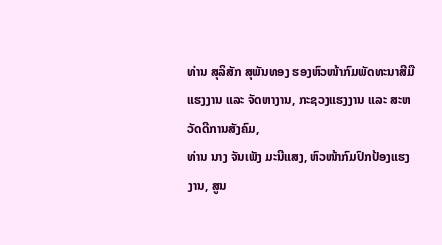ທ່ານ ສຸລິສັກ ສຸພັນທອງ ຮອງຫົວໜ້າກົມພັດທະນາສີມືແຮງງານ ແລະ ຈັດຫາງານ, ກະຊວງແຮງງານ ແລະ ສະຫວັດດີການສັງຄົມ,
ທ່ານ ນາງ ຈັນເພັງ ມະນີແສງ, ຫົວໜ້າກົມປົກປ້ອງແຮງງານ, ສູນ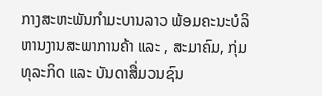ກາງສະຫະພັນກຳມະບານລາວ ພ້ອມຄະນະບໍລິຫານງານສະພາການຄ້າ ແລະ , ສະມາຄົມ, ກຸ່ມທຸລະກິດ ແລະ ບັນດາສື່ມວນຊົນ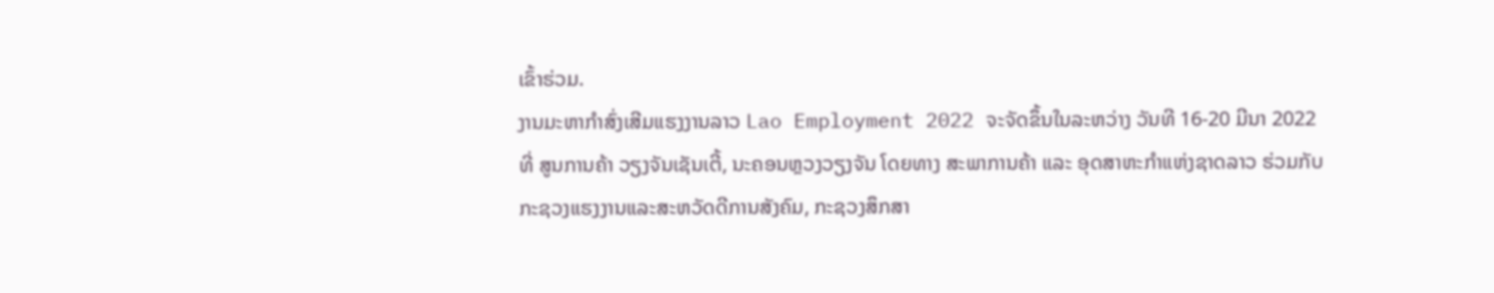ເຂົ້າຮ່ວມ.
ງານມະຫາກຳສົ່ງເສີມແຮງງານລາວ Lao Employment 2022 ຈະຈັດຂຶ້ນໃນລະຫວ່າງ ວັນທີ 16-20 ມີນາ 2022 ທີ່ ສູນການຄ້າ ວຽງຈັນເຊັນເຕີ້, ນະຄອນຫຼວງວຽງຈັນ ໂດຍທາງ ສະພາການຄ້າ ແລະ ອຸດສາຫະກໍາແຫ່ງຊາດລາວ ຮ່ວມກັບ ກະຊວງແຮງງານແລະສະຫວັດດີການສັງຄົມ, ກະຊວງສຶກສາ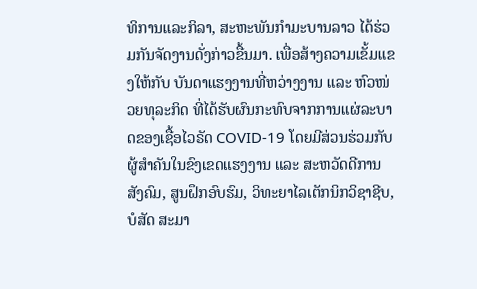ທິການແລະກິລາ, ສະຫະພັນກຳມະບານລາວ ໄດ້ຮ່ວມກັນຈັດງານດັ່ງກ່າວຂື້ນມາ. ເພື່ອສ້າງຄວາມເຂັ້ມແຂງໃຫ້ກັບ ບັນດາແຮງງານທີ່ຫວ່າງງານ ແລະ ຫົວໜ່ວຍທຸລະກິດ ທີ່ໄດ້ຮັບຜົນກະທົບຈາກການແຜ່ລະບາດຂອງເຊື້ອໄວຣັດ COVID-19 ໂດຍມີສ່ວນຮ່ວມກັບຜູ້ສຳຄັນໃນຂົງເຂດແຮງງານ ແລະ ສະຫວັດດີການສັງຄົມ, ສູນຝຶກອົບຮົມ, ວິທະຍາໄລເຕັກນິກວິຊາຊີບ, ບໍສັດ ສະມາ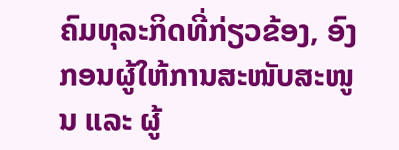ຄົມທຸລະກິດທີ່ກ່ຽວຂ້ອງ, ອົງກອນຜູ້ໃຫ້ການສະໜັບສະໜູນ ແລະ ຜູ້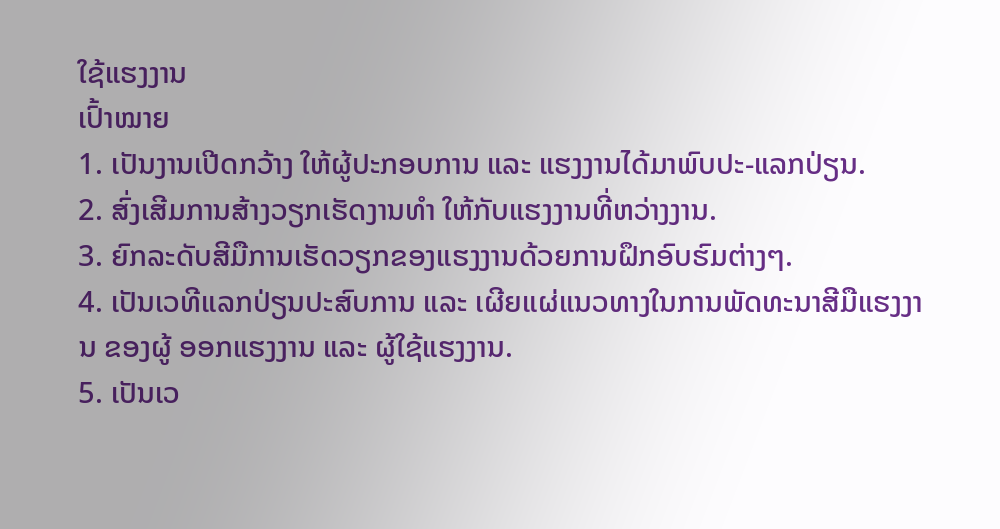ໃຊ້ແຮງງານ
ເປົ້າໝາຍ
1. ເປັນງານເປີດກວ້າງ ໃຫ້ຜູ້ປະກອບການ ແລະ ແຮງງານໄດ້ມາພົບປະ-ແລກປ່ຽນ.
2. ສົ່ງເສີມການສ້າງວຽກເຮັດງານທຳ ໃຫ້ກັບແຮງງານທີ່ຫວ່າງງານ.
3. ຍົກລະດັບສີມືການເຮັດວຽກຂອງແຮງງານດ້ວຍການຝຶກອົບຮົມຕ່າງໆ.
4. ເປັນເວທີແລກປ່ຽນປະສົບການ ແລະ ເຜີຍແຜ່ແນວທາງໃນການພັດທະນາສີມືແຮງງານ ຂອງຜູ້ ອອກແຮງງານ ແລະ ຜູ້ໃຊ້ແຮງງານ.
5. ເປັນເວ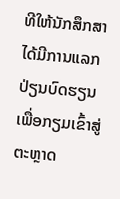ທີໃຫ້ນັກສຶກສາໄດ້ມີການແລກປ່ຽນບົດຮຽນ ເພື່ອກຽມເຂົ້າສູ່ຕະຫຼາດ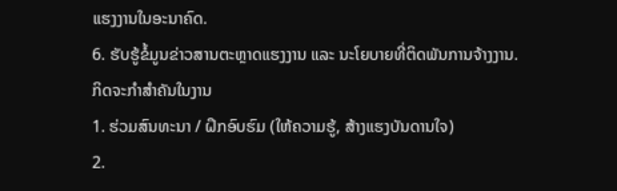ແຮງງານໃນອະນາຄົດ.
6. ຮັບຮູ້ຂໍ້ມູນຂ່າວສານຕະຫຼາດແຮງງານ ແລະ ນະໂຍບາຍທີ່ຕິດພັນການຈ້າງງານ.
ກິດຈະກໍາສໍາຄັນໃນງານ
1. ຮ່ວມສົນທະນາ / ຝຶກອົບຮົມ (ໃຫ້ຄວາມຮູ້, ສ້າງແຮງບັນດານໃຈ)
2.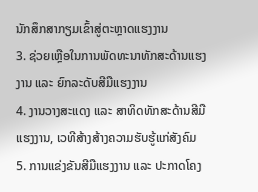ນັກສຶກສາກຽມເຂົ້າສູ່ຕະຫຼາດແຮງງານ
3. ຊ່ວຍເຫຼືອໃນການພັດທະນາທັກສະດ້ານແຮງງານ ແລະ ຍົກລະດັບສີມືແຮງງານ
4. ງານວາງສະແດງ ແລະ ສາທິດທັກສະດ້ານສີມືແຮງງານ, ເວທີສ້າງສ້າງຄວາມຮັບຮູ້ແກ່ສັງຄົມ
5. ການແຂ່ງຂັນສີມືແຮງງານ ແລະ ປະກາດໂຄງ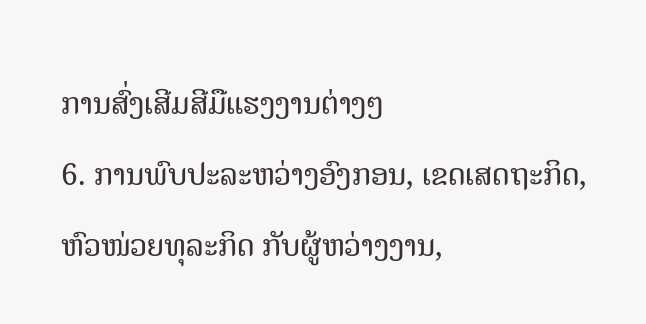ການສົ່ງເສີມສີມືແຮງງານຕ່າງໆ
6. ການພົບປະລະຫວ່າງອົງກອນ, ເຂດເສດຖະກິດ, ຫົວໜ່ວຍທຸລະກິດ ກັບຜູ້ຫວ່າງງານ,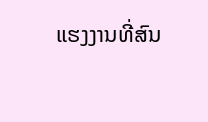ແຮງງານທີ່ສົນ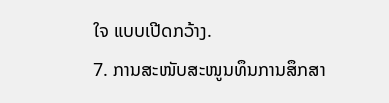ໃຈ ແບບເປີດກວ້າງ.
7. ການສະໜັບສະໜູນທຶນການສຶກສາ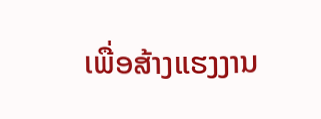ເພື່ອສ້າງແຮງງານ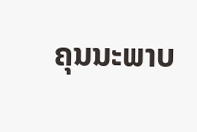ຄຸນນະພາບ